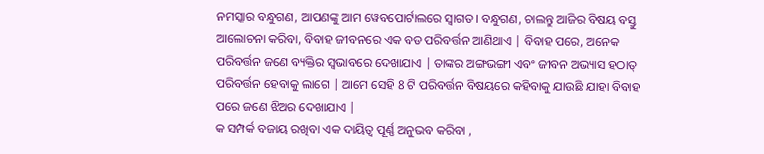ନମସ୍କାର ବନ୍ଧୁଗଣ, ଆପଣଙ୍କୁ ଆମ ୱେବପୋର୍ଟାଲରେ ସ୍ୱାଗତ। ବନ୍ଧୁଗଣ, ଚାଲନ୍ତୁ ଆଜିର ବିଷୟ ବସ୍ତୁ ଆଲୋଚନା କରିବା, ବିବାହ ଜୀବନରେ ଏକ ବଡ ପରିବର୍ତ୍ତନ ଆଣିଥାଏ | ବିବାହ ପରେ, ଅନେକ ପରିବର୍ତ୍ତନ ଜଣେ ବ୍ୟକ୍ତିର ସ୍ୱଭାବରେ ଦେଖାଯାଏ | ତାଙ୍କର ଅଙ୍ଗଭଙ୍ଗୀ ଏବଂ ଜୀବନ ଅଭ୍ୟାସ ହଠାତ୍ ପରିବର୍ତ୍ତନ ହେବାକୁ ଲାଗେ | ଆମେ ସେହି 8 ଟି ପରିବର୍ତ୍ତନ ବିଷୟରେ କହିବାକୁ ଯାଉଛି ଯାହା ବିବାହ ପରେ ଜଣେ ଝିଅର ଦେଖାଯାଏ |
କ ସମ୍ପର୍କ ବଜାୟ ରଖିବା ଏକ ଦାୟିତ୍ଵ ପୂର୍ଣ୍ଣ ଅନୁଭବ କରିବା ,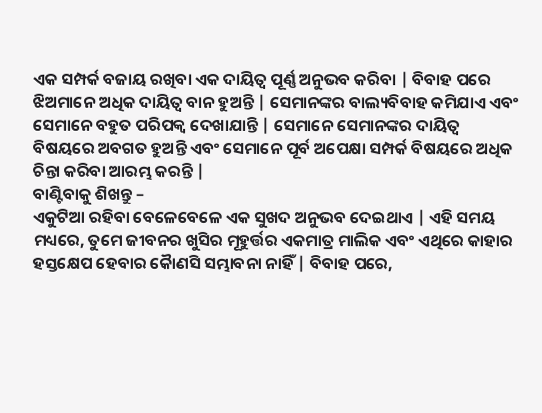ଏକ ସମ୍ପର୍କ ବଜାୟ ରଖିବା ଏକ ଦାୟିତ୍ଵ ପୂର୍ଣ୍ଣ ଅନୁଭବ କରିବା | ବିବାହ ପରେ ଝିଅମାନେ ଅଧିକ ଦାୟିତ୍ଵ ବାନ ହୁଅନ୍ତି | ସେମାନଙ୍କର ବାଲ୍ୟବିବାହ କମିଯାଏ ଏବଂ ସେମାନେ ବହୁତ ପରିପକ୍ୱ ଦେଖାଯାନ୍ତି | ସେମାନେ ସେମାନଙ୍କର ଦାୟିତ୍ଵ ବିଷୟରେ ଅବଗତ ହୁଅନ୍ତି ଏବଂ ସେମାନେ ପୂର୍ବ ଅପେକ୍ଷା ସମ୍ପର୍କ ବିଷୟରେ ଅଧିକ ଚିନ୍ତା କରିବା ଆରମ୍ଭ କରନ୍ତି |
ବାଣ୍ଟିବାକୁ ଶିଖନ୍ତୁ –
ଏକୁଟିଆ ରହିବା ବେଳେବେଳେ ଏକ ସୁଖଦ ଅନୁଭବ ଦେଇଥାଏ | ଏହି ସମୟ ମଧ୍ୟରେ, ତୁମେ ଜୀବନର ଖୁସିର ମୂହୁର୍ତ୍ତର ଏକମାତ୍ର ମାଲିକ ଏବଂ ଏଥିରେ କାହାର ହସ୍ତକ୍ଷେପ ହେବାର କୈାଣସି ସମ୍ଭାବନା ନାହିଁ | ବିବାହ ପରେ,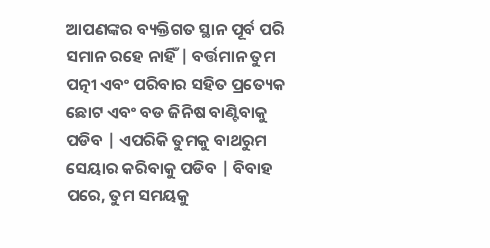ଆପଣଙ୍କର ବ୍ୟକ୍ତିଗତ ସ୍ଥାନ ପୂର୍ବ ପରି ସମାନ ରହେ ନାହିଁ | ବର୍ତ୍ତମାନ ତୁମ ପତ୍ନୀ ଏବଂ ପରିବାର ସହିତ ପ୍ରତ୍ୟେକ ଛୋଟ ଏବଂ ବଡ ଜିନିଷ ବାଣ୍ଟିବାକୁ ପଡିବ | ଏପରିକି ତୁମକୁ ବାଥରୁମ ସେୟାର କରିବାକୁ ପଡିବ | ବିବାହ ପରେ, ତୁମ ସମୟକୁ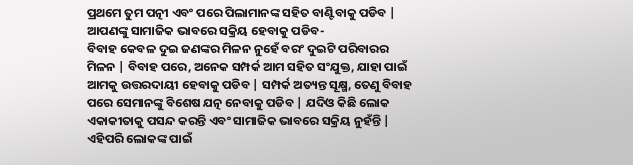ପ୍ରଥମେ ତୁମ ପତ୍ନୀ ଏବଂ ପରେ ପିଲାମାନଙ୍କ ସହିତ ବାଣ୍ଟିବାକୁ ପଡିବ |
ଆପଣଙ୍କୁ ସାମାଜିକ ଭାବରେ ସକ୍ରିୟ ହେବାକୁ ପଡିବ-
ବିବାହ କେବଳ ଦୁଇ ଜଣଙ୍କର ମିଳନ ନୁହେଁ ବରଂ ଦୁଇଟି ପରିବାରର ମିଳନ | ବିବାହ ପରେ, ଅନେକ ସମ୍ପର୍କ ଆମ ସହିତ ସଂଯୁକ୍ତ, ଯାହା ପାଇଁ ଆମକୁ ଉତ୍ତରଦାୟୀ ହେବାକୁ ପଡିବ | ସମ୍ପର୍କ ଅତ୍ୟନ୍ତ ସୂକ୍ଷ୍ମ, ତେଣୁ ବିବାହ ପରେ ସେମାନଙ୍କୁ ବିଶେଷ ଯତ୍ନ ନେବାକୁ ପଡିବ | ଯଦିଓ କିଛି ଲୋକ ଏକାକୀତାକୁ ପସନ୍ଦ କରନ୍ତି ଏବଂ ସାମାଜିକ ଭାବରେ ସକ୍ରିୟ ନୁହଁନ୍ତି | ଏହିପରି ଲୋକଙ୍କ ପାଇଁ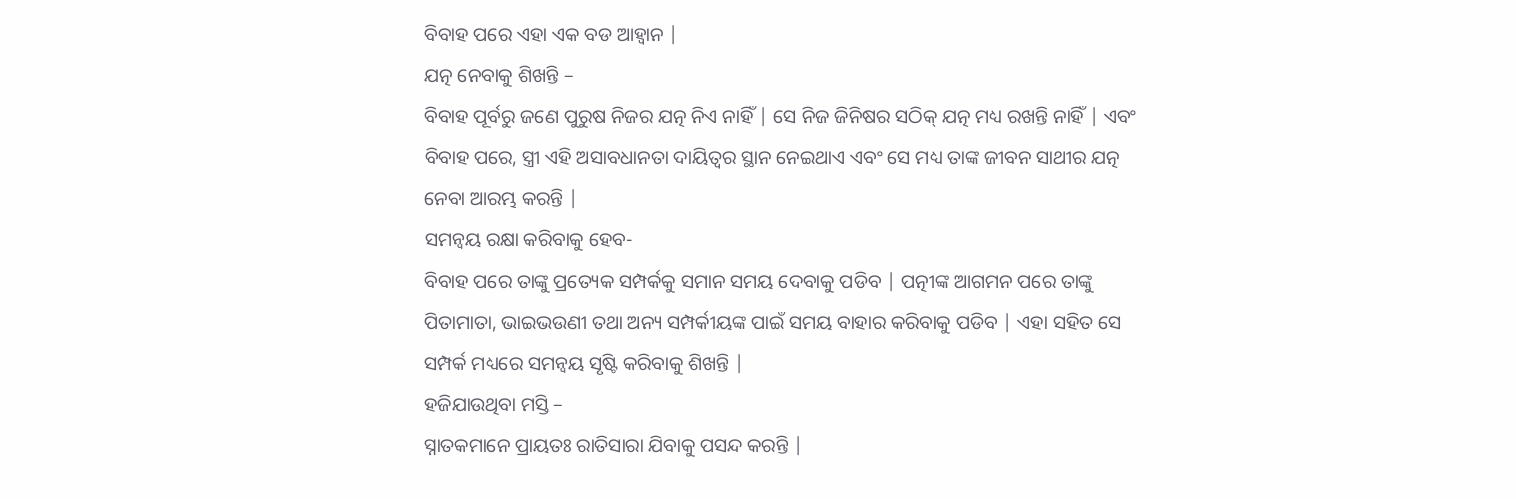ବିବାହ ପରେ ଏହା ଏକ ବଡ ଆହ୍ଵାନ |
ଯତ୍ନ ନେବାକୁ ଶିଖନ୍ତି –
ବିବାହ ପୂର୍ବରୁ ଜଣେ ପୁରୁଷ ନିଜର ଯତ୍ନ ନିଏ ନାହିଁ | ସେ ନିଜ ଜିନିଷର ସଠିକ୍ ଯତ୍ନ ମଧ୍ୟ ରଖନ୍ତି ନାହିଁ | ଏବଂ ବିବାହ ପରେ, ସ୍ତ୍ରୀ ଏହି ଅସାବଧାନତା ଦାୟିତ୍ଵର ସ୍ଥାନ ନେଇଥାଏ ଏବଂ ସେ ମଧ୍ୟ ତାଙ୍କ ଜୀବନ ସାଥୀର ଯତ୍ନ ନେବା ଆରମ୍ଭ କରନ୍ତି |
ସମନ୍ୱୟ ରକ୍ଷା କରିବାକୁ ହେବ-
ବିବାହ ପରେ ତାଙ୍କୁ ପ୍ରତ୍ୟେକ ସମ୍ପର୍କକୁ ସମାନ ସମୟ ଦେବାକୁ ପଡିବ | ପତ୍ନୀଙ୍କ ଆଗମନ ପରେ ତାଙ୍କୁ ପିତାମାତା, ଭାଇଭଉଣୀ ତଥା ଅନ୍ୟ ସମ୍ପର୍କୀୟଙ୍କ ପାଇଁ ସମୟ ବାହାର କରିବାକୁ ପଡିବ | ଏହା ସହିତ ସେ ସମ୍ପର୍କ ମଧ୍ୟରେ ସମନ୍ୱୟ ସୃଷ୍ଟି କରିବାକୁ ଶିଖନ୍ତି |
ହଜିଯାଉଥିବା ମସ୍ତି –
ସ୍ନାତକମାନେ ପ୍ରାୟତଃ ରାତିସାରା ଯିବାକୁ ପସନ୍ଦ କରନ୍ତି |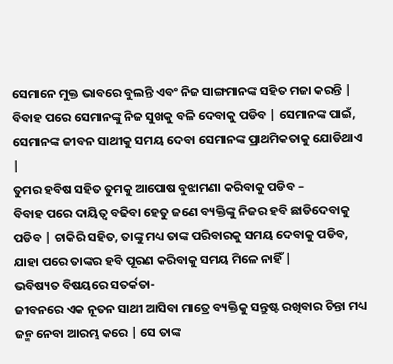ସେମାନେ ମୁକ୍ତ ଭାବରେ ବୁଲନ୍ତି ଏବଂ ନିଜ ସାଙ୍ଗମାନଙ୍କ ସହିତ ମଜା କରନ୍ତି | ବିବାହ ପରେ ସେମାନଙ୍କୁ ନିଜ ସୁଖକୁ ବଳି ଦେବାକୁ ପଡିବ | ସେମାନଙ୍କ ପାଇଁ, ସେମାନଙ୍କ ଜୀବନ ସାଥୀକୁ ସମୟ ଦେବା ସେମାନଙ୍କ ପ୍ରାଥମିକତାକୁ ଯୋଡିଥାଏ |
ତୁମର ହବିଷ ସହିତ ତୁମକୁ ଆପୋଷ ବୁଝାମଣା କରିବାକୁ ପଡିବ –
ବିବାହ ପରେ ଦାୟିତ୍ଵ ବଢିବା ହେତୁ ଜଣେ ବ୍ୟକ୍ତିଙ୍କୁ ନିଜର ହବି ଛାଡିଦେବାକୁ ପଡିବ | ଚାକିରି ସହିତ, ତାଙ୍କୁ ମଧ୍ୟ ତାଙ୍କ ପରିବାରକୁ ସମୟ ଦେବାକୁ ପଡିବ, ଯାହା ପରେ ତାଙ୍କର ହବି ପୂରଣ କରିବାକୁ ସମୟ ମିଳେ ନାହିଁ |
ଭବିଷ୍ୟତ ବିଷୟରେ ସତର୍କତା-
ଜୀବନରେ ଏକ ନୂତନ ସାଥୀ ଆସିବା ମାତ୍ରେ ବ୍ୟକ୍ତିକୁ ସନ୍ତୁଷ୍ଟ ରଖିବାର ଚିନ୍ତା ମଧ୍ୟ ଜନ୍ମ ନେବା ଆରମ୍ଭ କରେ | ସେ ତାଙ୍କ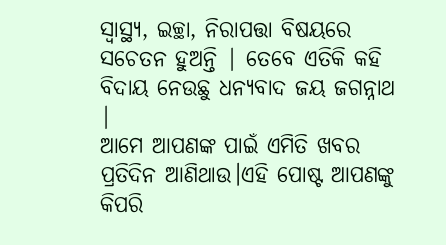ସ୍ୱାସ୍ଥ୍ୟ, ଇଚ୍ଛା, ନିରାପତ୍ତା ବିଷୟରେ ସଚେତନ ହୁଅନ୍ତି | ତେବେ ଏତିକି କହି ବିଦାୟ ନେଉଛୁ ଧନ୍ୟବାଦ ଜୟ ଜଗନ୍ନାଥ |
ଆମେ ଆପଣଙ୍କ ପାଇଁ ଏମିତି ଖବର ପ୍ରତିଦିନ ଆଣିଥାଉ।ଏହି ପୋଷ୍ଟ ଆପଣଙ୍କୁ କିପରି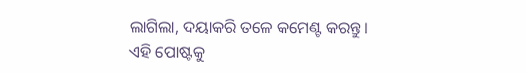ଲାଗିଲା, ଦୟାକରି ତଳେ କମେଣ୍ଟ କରନ୍ତୁ। ଏହି ପୋଷ୍ଟକୁ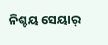ନିଶ୍ଚୟ ସେୟାର୍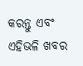କରନ୍ତୁ ଏବଂ ଏହିଭଳି ଖବର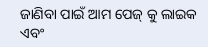ଜାଣିବା ପାଇଁ ଆମ ପେଜ୍ କୁ ଲାଇକ ଏବଂ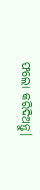ଫଲୋ କରିଦିଅନ୍ତୁ।